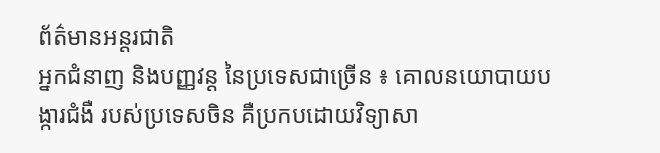ព័ត៌មានអន្តរជាតិ
អ្នកជំនាញ និងបញ្ញវន្ត នៃប្រទេសជាច្រើន ៖ គោលនយោបាយបង្ការជំងឺ របស់ប្រទេសចិន គឺប្រកបដោយវិទ្យាសា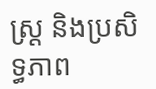ស្រ្ត និងប្រសិទ្ធភាព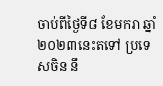ចាប់ពីថ្ងៃទី៨ ខែមករា ឆ្នាំ២០២៣នេះតទៅ ប្រទេសចិន នឹ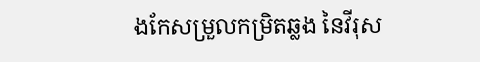ងកែសម្រួលកម្រិតឆ្លង នៃវីរុស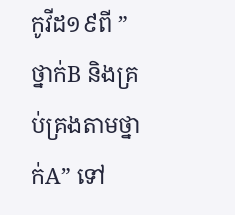កូវីដ១៩ពី ” ថ្នាក់B និងគ្រប់គ្រងតាមថ្នាក់A” ទៅ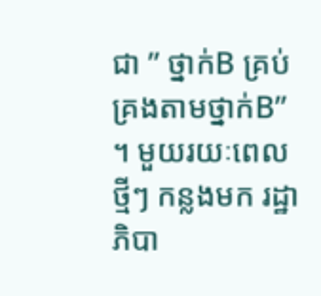ជា ” ថ្នាក់B គ្រប់គ្រងតាមថ្នាក់B” ។ មួយរយៈពេលថ្មីៗ កន្លងមក រដ្ឋាភិបា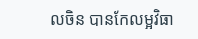លចិន បានកែលម្អវិធា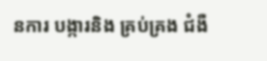នការ បង្ការនិង គ្រប់គ្រង ជំងឺ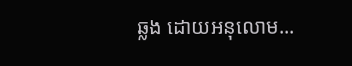ឆ្លង ដោយអនុលោម...